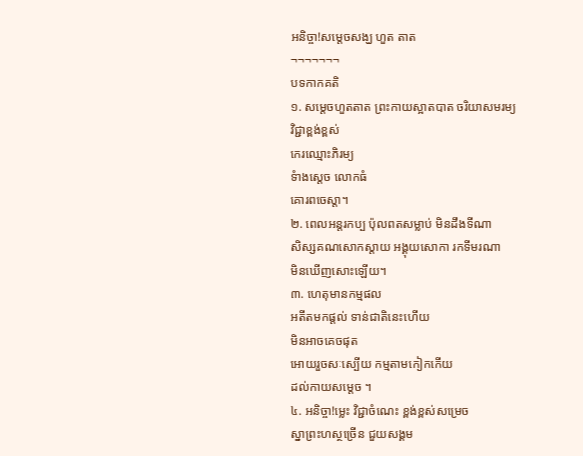អនិច្ចា!សម្តេចសង្ឃ ហួត តាត
¬¬¬¬¬¬¬
បទកាកគតិ
១. សម្តេចហួតតាត ព្រះកាយស្អាតបាត ចរិយាសមរម្យ
វិជ្ជាខ្ពង់ខ្ពស់
កេរឈ្មោះភិរម្យ
ទំាងស្តេច លោកធំ
គោរពចេស្តា។
២. ពេលអន្តរកប្ប ប៉ុលពតសម្លាប់ មិនដឹងទីណា
សិស្សគណសោកស្តាយ អង្គុយសោកា រកទីមរណា
មិនឃើញសោះឡើយ។
៣. ហេតុមានកម្មផល
អតីតមកផ្តល់ ទាន់ជាតិនេះហើយ
មិនអាចគេចផុត
អោយរួចសៈស្បើយ កម្មតាមកៀកកើយ
ដល់កាយសម្តេច ។
៤. អនិច្ចា!ម្លេះ វិជ្ជាចំណេះ ខ្ពង់ខ្ពស់សម្រេច
ស្នាព្រះហស្ថច្រើន ជួយសង្គម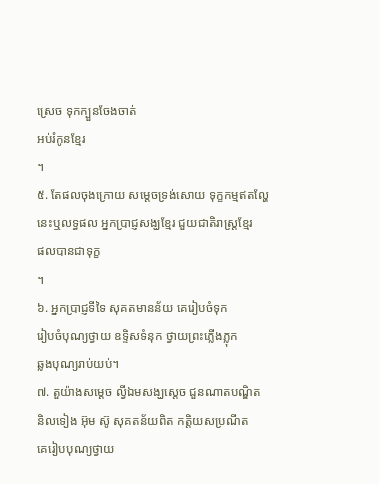ស្រេច ទុកក្បួនចែងចាត់
អប់រំកូនខ្មែរ
។
៥. តែផលចុងក្រោយ សម្តេចទ្រង់សោយ ទុក្ខកម្មឥតល្ហែ
នេះឬលទ្ធផល អ្នកប្រាជ្ញសង្ឃខ្មែរ ជួយជាតិរាស្រ្តខ្មែរ
ផលបានជាទុក្ខ
។
៦. អ្នកប្រាជ្ញទីទៃ សុគតមានន័យ គេរៀបចំទុក
រៀបចំបុណ្យថ្វាយ ឧទ្ទិសទំនុក ថ្វាយព្រះភ្លើងភ្លុក
ឆ្លងបុណ្យរាប់យប់។
៧. តួយ៉ាងសម្តេច ល្វីឯមសង្ឃស្តេច ជួនណាតបណ្ឌិត
និលទៀង អ៊ុម ស៊ូ សុគតន័យពិត កត្តិយសប្រណីត
គេរៀបបុណ្យថ្វាយ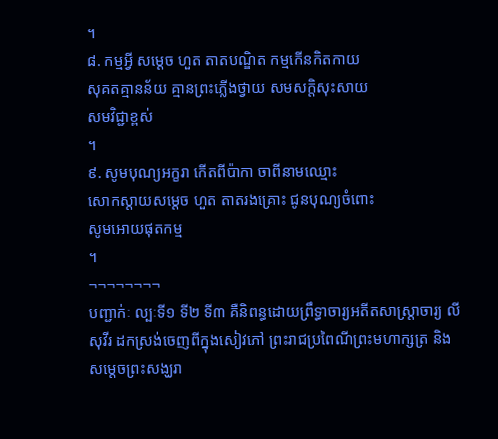។
៨. កម្មអ្វី សម្តេច ហួត តាតបណ្ឌិត កម្មកើនកិតកាយ
សុគតគ្មានន័យ គ្មានព្រះភ្លើងថ្វាយ សមសក្តិសុះសាយ
សមវិជ្ជាខ្ពស់
។
៩. សូមបុណ្យអក្ខរា កើតពីប៉ាកា ចាពីនាមឈ្មោះ
សោកស្តាយសម្តេច ហួត តាតរងគ្រោះ ជូនបុណ្យចំពោះ
សូមអោយផុតកម្ម
។
¬¬¬¬¬¬¬¬
បញ្ជាក់ៈ ល្បៈទី១ ទី២ ទី៣ គឺនិពន្ធដោយព្រឹទ្ធាចារ្យអតីតសាស្រ្តាចារ្យ លី
សុវីរ ដកស្រង់ចេញពីក្នុងសៀវភៅ ព្រះរាជប្រពៃណីព្រះមហាក្សត្រ និង
សម្តេចព្រះសង្ឃរា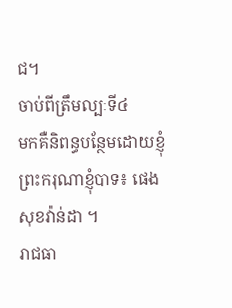ជ។
ចាប់ពីត្រឹមល្បៈទី៤
មកគឺនិពន្ធបន្ថែមដោយខ្ញុំព្រះករុណាខ្ញុំបាទ៖ ផេង សុខវ៉ាន់ដា ។
រាជធា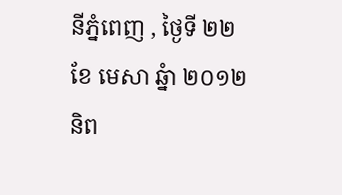នីភ្នំពេញ , ថ្ងៃទី ២២
ខែ មេសា ឆ្នំា ២០១២
និព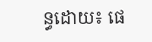ន្ធដោយ៖ ផេ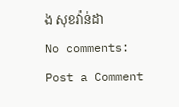ង សុខវ៉ាន់ដា
No comments:
Post a Comment